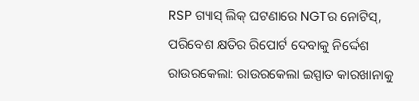RSP ଗ୍ୟାସ୍ ଲିକ୍ ଘଟଣାରେ NGTର ନୋଟିସ୍, ପରିବେଶ କ୍ଷତିର ରିପୋର୍ଟ ଦେବାକୁ ନିର୍ଦ୍ଦେଶ
ରାଉରକେଲା: ରାଉରକେଲା ଇସ୍ପାତ କାରଖାନାକୁ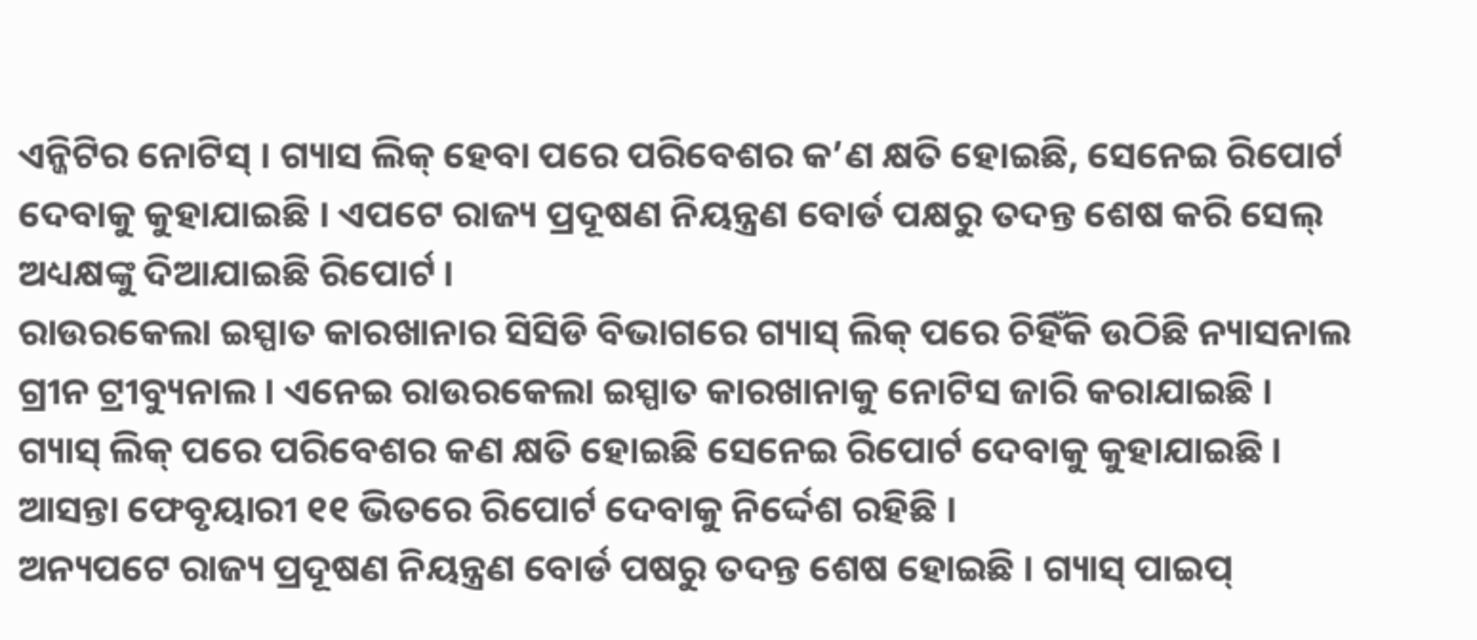ଏନ୍ଜିଟିର ନୋଟିସ୍ । ଗ୍ୟାସ ଲିକ୍ ହେବା ପରେ ପରିବେଶର କ’ଣ କ୍ଷତି ହୋଇଛି, ସେନେଇ ରିପୋର୍ଟ ଦେବାକୁ କୁହାଯାଇଛି । ଏପଟେ ରାଜ୍ୟ ପ୍ରଦୂଷଣ ନିୟନ୍ତ୍ରଣ ବୋର୍ଡ ପକ୍ଷରୁ ତଦନ୍ତ ଶେଷ କରି ସେଲ୍ ଅଧ୍ୟକ୍ଷଙ୍କୁ ଦିଆଯାଇଛି ରିପୋର୍ଟ ।
ରାଉରକେଲା ଇସ୍ପାତ କାରଖାନାର ସିସିଡି ବିଭାଗରେ ଗ୍ୟାସ୍ ଲିକ୍ ପରେ ଚିହିଁକି ଉଠିଛି ନ୍ୟାସନାଲ ଗ୍ରୀନ ଟ୍ରୀବ୍ୟୁନାଲ । ଏନେଇ ରାଉରକେଲା ଇସ୍ପାତ କାରଖାନାକୁ ନୋଟିସ ଜାରି କରାଯାଇଛି । ଗ୍ୟାସ୍ ଲିକ୍ ପରେ ପରିବେଶର କଣ କ୍ଷତି ହୋଇଛି ସେନେଇ ରିପୋର୍ଟ ଦେବାକୁ କୁହାଯାଇଛି । ଆସନ୍ତା ଫେବୃୟାରୀ ୧୧ ଭିତରେ ରିପୋର୍ଟ ଦେବାକୁ ନିର୍ଦ୍ଦେଶ ରହିଛି ।
ଅନ୍ୟପଟେ ରାଜ୍ୟ ପ୍ରଦୂଷଣ ନିୟନ୍ତ୍ରଣ ବୋର୍ଡ ପଷରୁ ତଦନ୍ତ ଶେଷ ହୋଇଛି । ଗ୍ୟାସ୍ ପାଇପ୍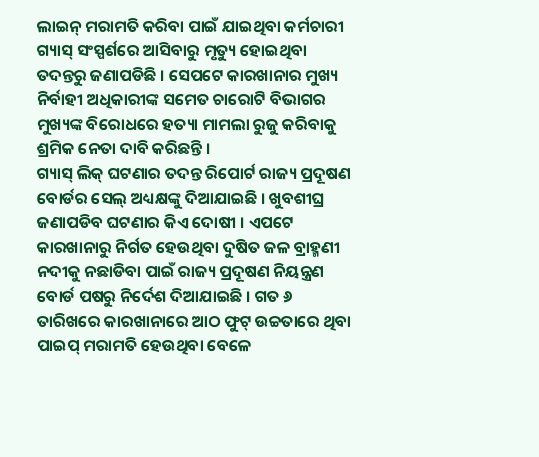ଲାଇନ୍ ମରାମତି କରିବା ପାଇଁ ଯାଇଥିବା କର୍ମଚାରୀ ଗ୍ୟାସ୍ ସଂସ୍ପର୍ଶରେ ଆସିବାରୁ ମୃତ୍ୟୁ ହୋଇଥିବା ତଦନ୍ତରୁ ଜଣାପଡିଛି । ସେପଟେ କାରଖାନାର ମୁଖ୍ୟ ନିର୍ବାହୀ ଅଧିକାରୀଙ୍କ ସମେତ ଚାରୋଟି ବିଭାଗର ମୁଖ୍ୟଙ୍କ ବିରୋଧରେ ହତ୍ୟା ମାମଲା ରୁଜୁ କରିବାକୁ ଶ୍ରମିକ ନେତା ଦାବି କରିଛନ୍ତି ।
ଗ୍ୟାସ୍ ଲିକ୍ ଘଟଣାର ତଦନ୍ତ ରିପୋର୍ଟ ରାଜ୍ୟ ପ୍ରଦୂଷଣ ବୋର୍ଡର ସେଲ୍ ଅଧ୍ୟକ୍ଷଙ୍କୁ ଦିଆଯାଇଛି । ଖୁବଶୀଘ୍ର ଜଣାପଡିବ ଘଟଣାର କିଏ ଦୋଷୀ । ଏପଟେ କାରଖାନାରୁ ନିର୍ଗତ ହେଉଥିବା ଦୁଷିତ ଜଳ ବ୍ରାହ୍ମଣୀ ନଦୀକୁ ନଛାଡିବା ପାଇଁ ରାଜ୍ୟ ପ୍ରଦୂଷଣ ନିୟନ୍ତ୍ରଣ ବୋର୍ଡ ପଷରୁ ନିର୍ଦେଶ ଦିଆଯାଇଛି । ଗତ ୬ ତାରିଖରେ କାରଖାନାରେ ଆଠ ଫୁଟ୍ ଉଚ୍ଚତାରେ ଥିବା ପାଇପ୍ ମରାମତି ହେଉଥିବା ବେଳେ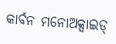କାର୍ବନ ମନୋଅକ୍ସାଇଡ୍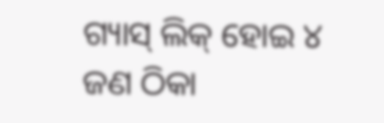ଗ୍ୟାସ୍ ଲିକ୍ ହୋଇ ୪ ଜଣ ଠିକା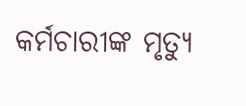କର୍ମଚାରୀଙ୍କ ମୃତ୍ୟୁ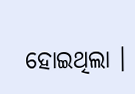ହୋଇଥିଲା ।